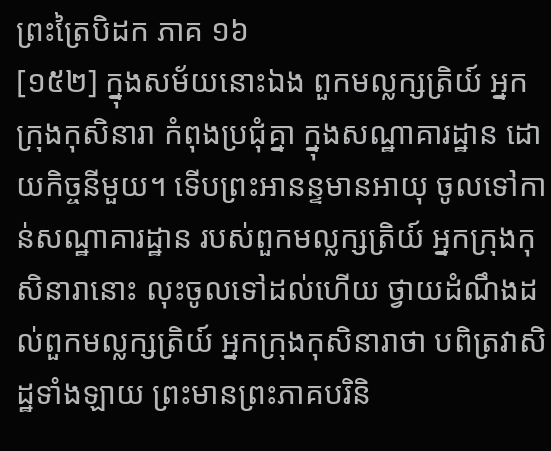ព្រះត្រៃបិដក ភាគ ១៦
[១៥២] ក្នុងសម័យនោះឯង ពួកមល្លក្សត្រិយ៍ អ្នកក្រុងកុសិនារា កំពុងប្រជុំគ្នា ក្នុងសណ្ឋាគារដ្ឋាន ដោយកិច្ចនីមួយ។ ទើបព្រះអានន្ទមានអាយុ ចូលទៅកាន់សណ្ឋាគារដ្ឋាន របស់ពួកមល្លក្សត្រិយ៍ អ្នកក្រុងកុសិនារានោះ លុះចូលទៅដល់ហើយ ថ្វាយដំណឹងដល់ពួកមល្លក្សត្រិយ៍ អ្នកក្រុងកុសិនារាថា បពិត្រវាសិដ្ឋទាំងឡាយ ព្រះមានព្រះភាគបរិនិ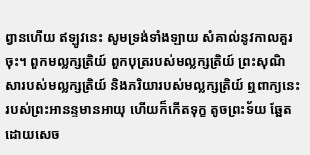ព្វានហើយ ឥឡូវនេះ សូមទ្រង់ទាំងឡាយ សំគាល់នូវកាលគួរចុះ។ ពួកមល្លក្សត្រិយ៍ ពួកបុត្ររបស់មល្លក្សត្រិយ៍ ព្រះសុណិសារបស់មល្លក្សត្រិយ៍ និងភរិយារបស់មល្លក្សត្រិយ៍ ឮពាក្យនេះ របស់ព្រះអានន្ទមានអាយុ ហើយក៏កើតទុក្ខ តូចព្រះទ័យ ឆ្អែតដោយសេច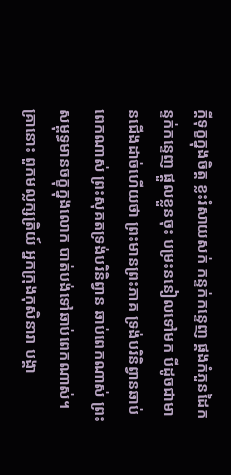ក្តីទុក្ខក្នុងចិត្ត ខ្លះរំសាយសក់ កន្ទក់កន្ទេញ ផ្គងកំភួនដៃកន្ទក់កន្ទេញ ផ្តួលខ្លួនចុះ បម្រះននៀលទៅមក បីដូចជាមានជើងដាច់ហើយថា ព្រះមានព្រះភាគ ទ្រង់បរិនិព្វានឆាប់ពេកណាស់ ព្រះសុគតទ្រង់បរិនិព្វាន ឆាប់ពេកណាស់ ព្រះសម្ពុទ្ធមានចក្ខុក្នុងលោក បាត់បង់ទៅឆាប់ពេកណាស់។ គ្រានោះ ពួកមល្លក្សត្រិយ៍ អ្នកក្រុងកុសិនារា បង្គា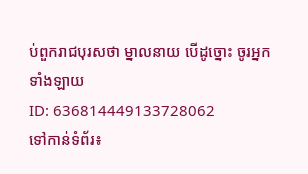ប់ពួករាជបុរសថា ម្នាលនាយ បើដូច្នោះ ចូរអ្នកទាំងឡាយ
ID: 636814449133728062
ទៅកាន់ទំព័រ៖